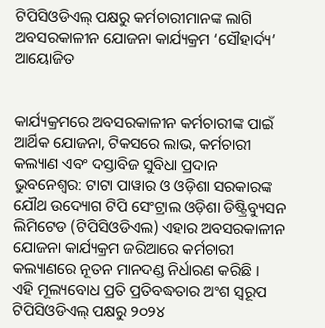ଟିପିସିଓଡିଏଲ୍ ପକ୍ଷରୁ କର୍ମଚାରୀମାନଙ୍କ ଲାଗି ଅବସରକାଳୀନ ଯୋଜନା କାର୍ଯ୍ୟକ୍ରମ ‘ସୌହାର୍ଦ୍ୟ’ ଆୟୋଜିତ


କାର୍ଯ୍ୟକ୍ରମରେ ଅବସରକାଳୀନ କର୍ମଚାରୀଙ୍କ ପାଇଁ ଆର୍ଥିକ ଯୋଜନା, ଟିକସରେ ଲାଭ, କର୍ମଚାରୀ କଲ୍ୟାଣ ଏବଂ ଦସ୍ତାବିଜ ସୁବିଧା ପ୍ରଦାନ
ଭୁବନେଶ୍ୱର: ଟାଟା ପାୱାର ଓ ଓଡ଼ିଶା ସରକାରଙ୍କ ଯୌଥ ଉଦ୍ୟୋଗ ଟିପି ସେଂଟ୍ରାଲ ଓଡ଼ିଶା ଡିଷ୍ଟ୍ରିବ୍ୟୁସନ ଲିମିଟେଡ (ଟିପିସିଓଡିଏଲ) ଏହାର ଅବସରକାଳୀନ ଯୋଜନା କାର୍ଯ୍ୟକ୍ରମ ଜରିଆରେ କର୍ମଚାରୀ କଲ୍ୟାଣରେ ନୂତନ ମାନଦଣ୍ଡ ନିର୍ଧାରଣ କରିଛି ।
ଏହି ମୂଲ୍ୟବୋଧ ପ୍ରତି ପ୍ରତିବଦ୍ଧତାର ଅଂଶ ସ୍ୱରୂପ ଟିପିସିଓଡିଏଲ୍ ପକ୍ଷରୁ ୨୦୨୪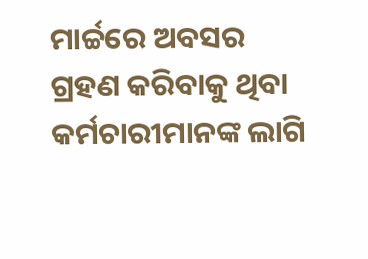ମାର୍ଚ୍ଚରେ ଅବସର ଗ୍ରହଣ କରିବାକୁ ଥିବା କର୍ମଚାରୀମାନଙ୍କ ଲାଗି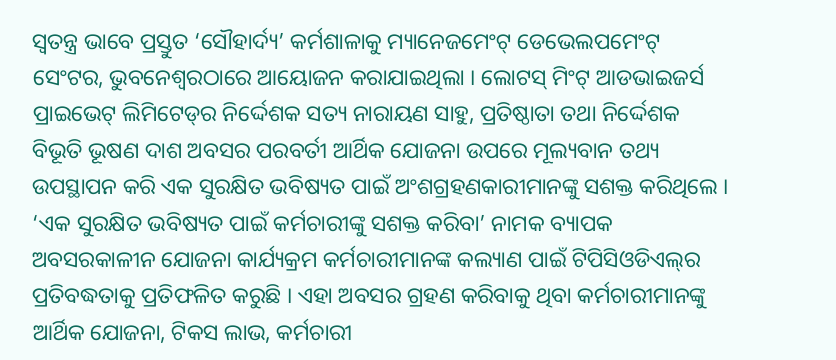ସ୍ୱତନ୍ତ୍ର ଭାବେ ପ୍ରସ୍ତୁତ ‘ସୌହାର୍ଦ୍ୟ’ କର୍ମଶାଳାକୁ ମ୍ୟାନେଜମେଂଟ୍ ଡେଭେଲପମେଂଟ୍ ସେଂଟର, ଭୁବନେଶ୍ୱରଠାରେ ଆୟୋଜନ କରାଯାଇଥିଲା । ଲୋଟସ୍ ମିଂଟ୍ ଆଡଭାଇଜର୍ସ ପ୍ରାଇଭେଟ୍ ଲିମିଟେଡ୍‌ର ନିର୍ଦ୍ଦେଶକ ସତ୍ୟ ନାରାୟଣ ସାହୁ, ପ୍ରତିଷ୍ଠାତା ତଥା ନିର୍ଦ୍ଦେଶକ ବିଭୂତି ଭୂଷଣ ଦାଶ ଅବସର ପରବର୍ତୀ ଆର୍ଥିକ ଯୋଜନା ଉପରେ ମୂଲ୍ୟବାନ ତଥ୍ୟ ଉପସ୍ଥାପନ କରି ଏକ ସୁରକ୍ଷିତ ଭବିଷ୍ୟତ ପାଇଁ ଅଂଶଗ୍ରହଣକାରୀମାନଙ୍କୁ ସଶକ୍ତ କରିଥିଲେ ।
‘ଏକ ସୁରକ୍ଷିତ ଭବିଷ୍ୟତ ପାଇଁ କର୍ମଚାରୀଙ୍କୁ ସଶକ୍ତ କରିବା’ ନାମକ ବ୍ୟାପକ ଅବସରକାଳୀନ ଯୋଜନା କାର୍ଯ୍ୟକ୍ରମ କର୍ମଚାରୀମାନଙ୍କ କଲ୍ୟାଣ ପାଇଁ ଟିପିସିଓଡିଏଲ୍‌ର ପ୍ରତିବଦ୍ଧତାକୁ ପ୍ରତିଫଳିତ କରୁଛି । ଏହା ଅବସର ଗ୍ରହଣ କରିବାକୁ ଥିବା କର୍ମଚାରୀମାନଙ୍କୁ ଆର୍ଥିକ ଯୋଜନା, ଟିକସ ଲାଭ, କର୍ମଚାରୀ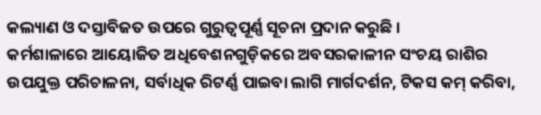କଲ୍ୟାଣ ଓ ଦସ୍ତାବିଜତ ଉପରେ ଗୁରୁତ୍ୱପୂର୍ଣ୍ଣ ସୂଚନା ପ୍ରଦାନ କରୁଛି ।
କର୍ମଶାଳାରେ ଆୟୋଜିତ ଅଧିବେଶନଗୁଡ଼ିକରେ ଅବସରକାଳୀନ ସଂଚୟ ରାଶିର ଉପଯୁକ୍ତ ପରିଚାଳନା, ସର୍ବାଧିକ ରିଟର୍ଣ୍ଣ ପାଇବା ଲାଗି ମାର୍ଗଦର୍ଶନ, ଟିକସ କମ୍ କରିବା,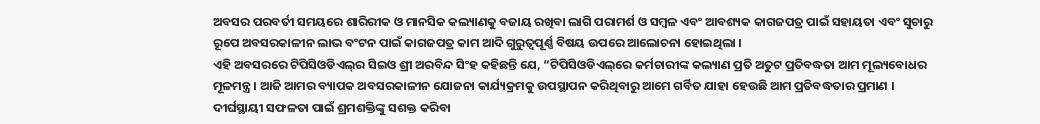ଅବସର ପରବର୍ତୀ ସମୟରେ ଶାରିରୀକ ଓ ମାନସିକ କଲ୍ୟାଣକୁ ବଜାୟ ରଖିବା ଲାଗି ପରାମର୍ଶ ଓ ସମ୍ବଳ ଏବଂ ଆବଶ୍ୟକ କାଗଜପତ୍ର ପାଇଁ ସହାୟତା ଏବଂ ସୁଚାରୁ ରୂପେ ଅବସରକାଳୀନ ଲାଭ ବଂଟନ ପାଇଁ କାଗଜପତ୍ର କାମ ଆଦି ଗୁରୁତ୍ୱପୂର୍ଣ୍ଣ ବିଷୟ ଉପରେ ଆଲୋଚନା ହୋଇଥିଲା ।
ଏହି ଅବସରରେ ଟିପିସିଓଡିଏଲ୍‌ର ସିଇଓ ଶ୍ରୀ ଅରବିନ୍ଦ ସିଂହ କହିଛନ୍ତି ଯେ, “ଟିପିସିଓଡିଏଲ୍‌ରେ କର୍ମଚାରୀଙ୍କ କଲ୍ୟାଣ ପ୍ରତି ଅତୁଟ ପ୍ରତିବଦ୍ଧତା ଆମ ମୂଲ୍ୟବୋଧର ମୂଳମନ୍ତ୍ର । ଆଜି ଆମର ବ୍ୟାପକ ଅବସରକାଳୀନ ଯୋଜନା କାର୍ଯ୍ୟକ୍ରମକୁ ଉପସ୍ଥାପନ କରିଥିବାରୁ ଆମେ ଗର୍ବିତ ଯାହା ହେଉଛି ଆମ ପ୍ରତିବଦ୍ଧତାର ପ୍ରମାଣ । ଦୀର୍ଘସ୍ଥାୟୀ ସଫଳତା ପାଇଁ ଶ୍ରମଶକ୍ତିଙ୍କୁ ସଶକ୍ତ କରିବା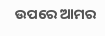ଉପରେ ଆମର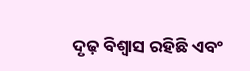ଦୃଢ଼ ବିଶ୍ୱାସ ରହିଛି ଏବଂ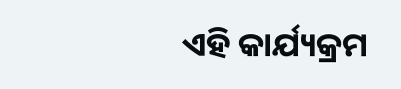ଏହି କାର୍ଯ୍ୟକ୍ରମ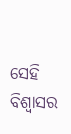ସେହି ବିଶ୍ୱାସର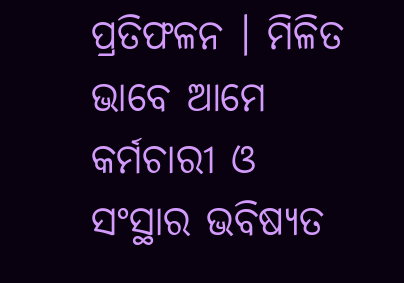ପ୍ରତିଫଳନ । ମିଳିତ ଭାବେ ଆମେ କର୍ମଚାରୀ ଓ ସଂସ୍ଥାର ଭବିଷ୍ୟତ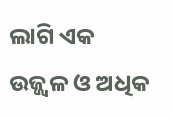ଲାଗି ଏକ ଉଜ୍ଜ୍ୱଳ ଓ ଅଧିକ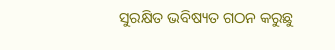ସୁରକ୍ଷିତ ଭବିଷ୍ୟତ ଗଠନ କରୁଛୁ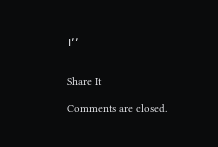।’’


Share It

Comments are closed.